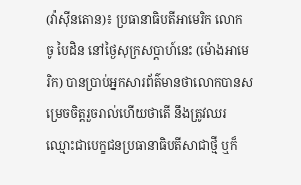(វ៉ាស៊ីនតោន)៖ ប្រធានាធិបតីអាមេរិក លោក ចូ បៃដិន នៅថ្ងៃសុក្រសប្ដាហ៍នេះ (ម៉ោងអាមេរិក) បានប្រាប់អ្នកសារព័ត៌មានថាលោកបានសម្រេចចិត្តរួចរាល់ហើយថាតើ នឹងត្រូវឈរឈ្មោះជាបេក្ខជនប្រធានាធិបតីសាជាថ្មី ឬក៏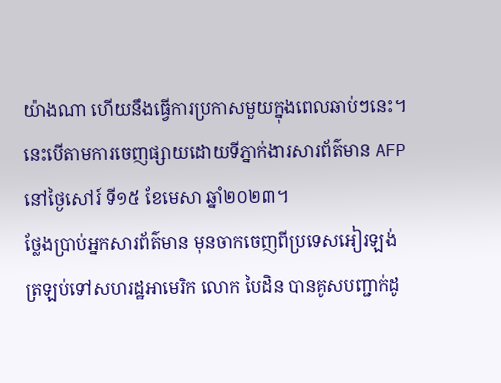យ៉ាងណា ហើយនឹងធ្វើការប្រកាសមួយក្នុងពេលឆាប់ៗនេះ។ នេះបើតាមការចេញផ្សាយដោយទីភ្នាក់ងារសារព័ត៌មាន AFP នៅថ្ងៃសៅរ៍ ទី១៥ ខែមេសា ឆ្នាំ២០២៣។
ថ្លែងប្រាប់អ្នកសារព័ត៌មាន មុនចាកចេញពីប្រទេសអៀរឡង់ ត្រឡប់ទៅសហរដ្ឋអាមេរិក លោក បៃដិន បានគូសបញ្ជាក់ដូ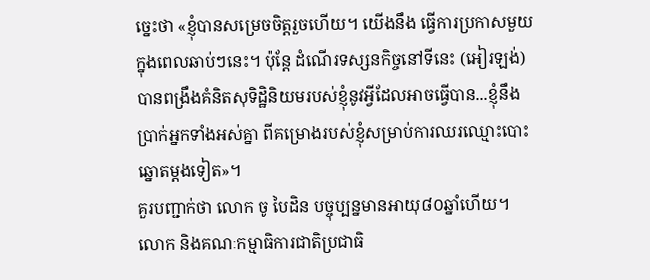ច្នេះថា «ខ្ញុំបានសម្រេចចិត្តរួចហើយ។ យើងនឹង ធ្វើការប្រកាសមួយក្នុងពេលឆាប់ៗនេះ។ ប៉ុន្តែ ដំណើរទស្សនកិច្ចនៅទីនេះ (អៀរឡង់) បានពង្រឹងគំនិតសុទិដ្ឋិនិយមរបស់ខ្ញុំនូវអ្វីដែលអាចធ្វើបាន...ខ្ញុំនឹងប្រាក់អ្នកទាំងអស់គ្នា ពីគម្រោងរបស់ខ្ញុំសម្រាប់ការឈរឈ្មោះបោះឆ្នោតម្ដងទៀត»។
គួរបញ្ជាក់ថា លោក ចូ បៃដិន បច្ចុប្បន្នមានអាយុ៨០ឆ្នាំហើយ។ លោក និងគណៈកម្មាធិការជាតិប្រជាធិ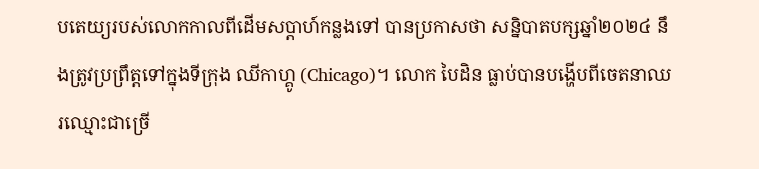បតេយ្យរបស់លោកកាលពីដើមសប្ដាហ៍កន្លងទៅ បានប្រកាសថា សន្និបាតបក្សឆ្នាំ២០២៤ នឹងត្រូវប្រព្រឹត្តទៅក្នុងទីក្រុង ឈីកាហ្គូ (Chicago)។ លោក បៃដិន ធ្លាប់បានបង្ហើបពីចេតនាឈរឈ្មោះជាច្រើ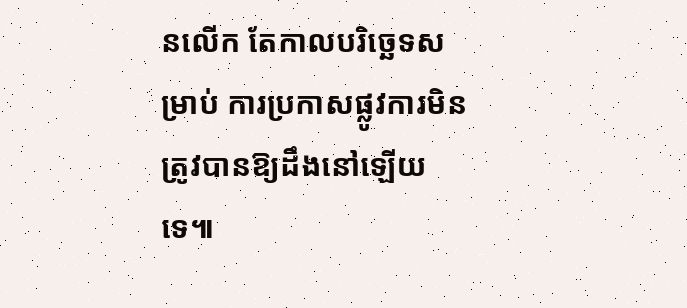នលើក តែកាលបរិច្ឆេទសម្រាប់ ការប្រកាសផ្លូវការមិនត្រូវបានឱ្យដឹងនៅឡើយទេ៕